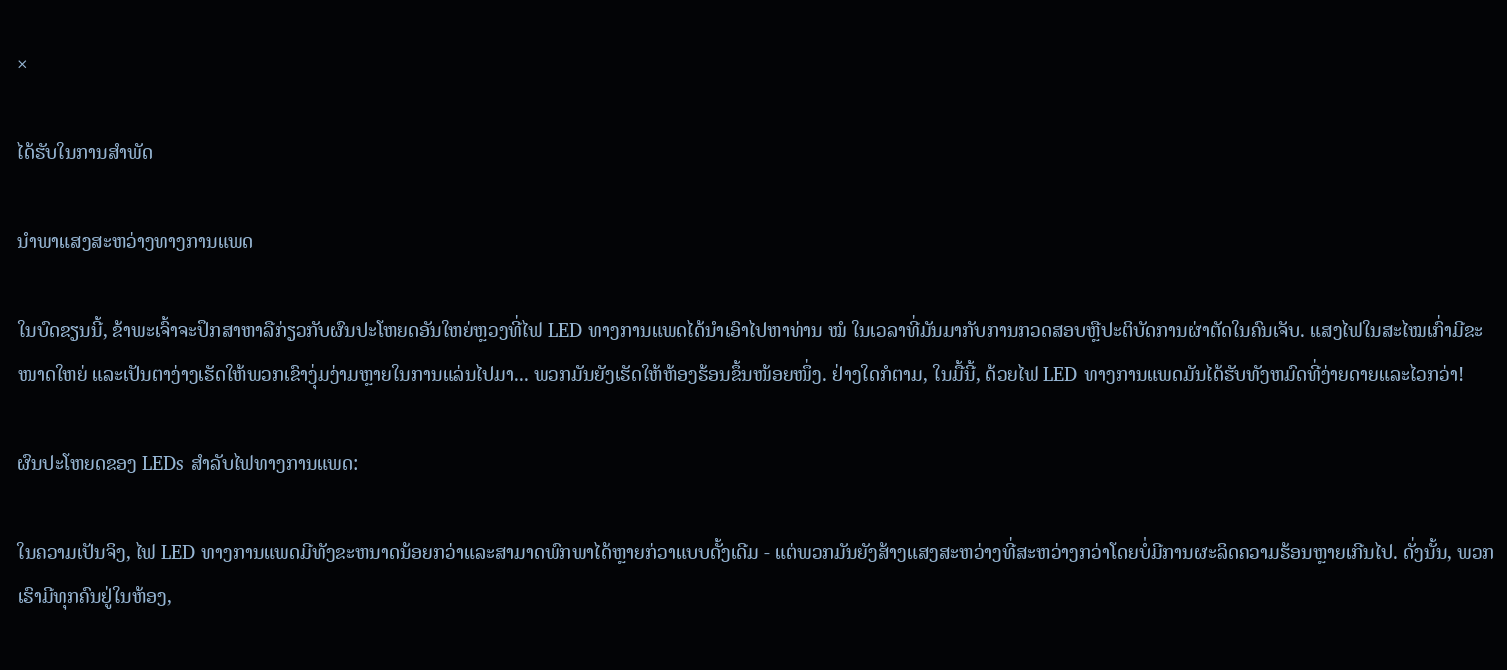×

ໄດ້ຮັບໃນການສໍາພັດ

ນໍາພາແສງສະຫວ່າງທາງການແພດ

ໃນບົດຂຽນນີ້, ຂ້າພະເຈົ້າຈະປຶກສາຫາລືກ່ຽວກັບຜົນປະໂຫຍດອັນໃຫຍ່ຫຼວງທີ່ໄຟ LED ທາງການແພດໄດ້ນໍາເອົາໄປຫາທ່ານ ໝໍ ໃນເວລາທີ່ມັນມາກັບການກວດສອບຫຼືປະຕິບັດການຜ່າຕັດໃນຄົນເຈັບ. ແສງໄຟໃນສະໄໝເກົ່າມີຂະໜາດໃຫຍ່ ແລະເປັນຕາງ່າງເຮັດໃຫ້ພວກເຂົາງຸ່ມງ່າມຫຼາຍໃນການແລ່ນໄປມາ... ພວກມັນຍັງເຮັດໃຫ້ຫ້ອງຮ້ອນຂຶ້ນໜ້ອຍໜຶ່ງ. ຢ່າງໃດກໍຕາມ, ໃນມື້ນີ້, ດ້ວຍໄຟ LED ທາງການແພດມັນໄດ້ຮັບທັງຫມົດທີ່ງ່າຍດາຍແລະໄວກວ່າ!

ຜົນປະໂຫຍດຂອງ LEDs ສໍາລັບໄຟທາງການແພດ:

ໃນຄວາມເປັນຈິງ, ໄຟ LED ທາງການແພດມີທັງຂະຫນາດນ້ອຍກວ່າແລະສາມາດພົກພາໄດ້ຫຼາຍກ່ວາແບບດັ້ງເດີມ - ແຕ່ພວກມັນຍັງສ້າງແສງສະຫວ່າງທີ່ສະຫວ່າງກວ່າໂດຍບໍ່ມີການຜະລິດຄວາມຮ້ອນຫຼາຍເກີນໄປ. ດັ່ງນັ້ນ, ພວກເຮົາມີທຸກຄົນຢູ່ໃນຫ້ອງ,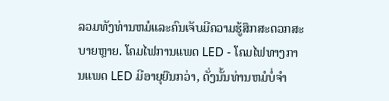ລວມທັງທ່ານຫມໍແລະຄົນເຈັບມີຄວາມຮູ້ສຶກສະດວກສະບາຍຫຼາຍ. ໂຄມໄຟການແພດ LED - ໂຄມໄຟທາງການແພດ LED ມີອາຍຸຍືນກວ່າ, ດັ່ງນັ້ນທ່ານຫມໍບໍ່ຈໍາ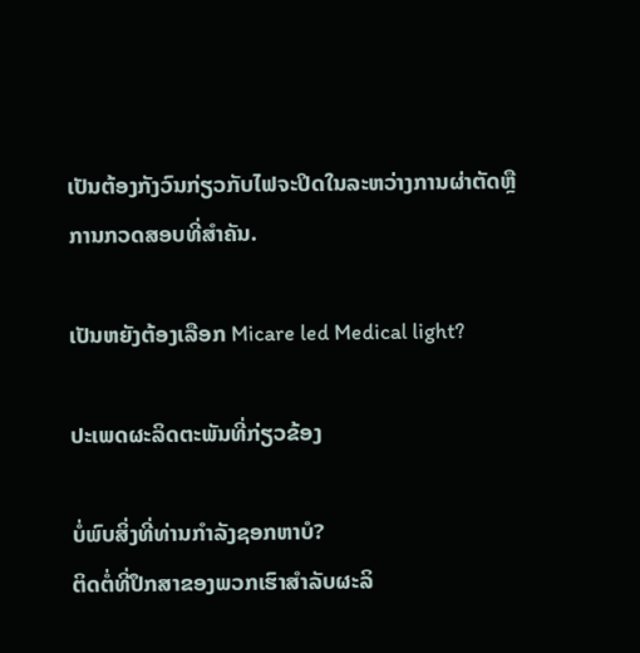ເປັນຕ້ອງກັງວົນກ່ຽວກັບໄຟຈະປິດໃນລະຫວ່າງການຜ່າຕັດຫຼືການກວດສອບທີ່ສໍາຄັນ.

ເປັນຫຍັງຕ້ອງເລືອກ Micare led Medical light?

ປະເພດຜະລິດຕະພັນທີ່ກ່ຽວຂ້ອງ

ບໍ່ພົບສິ່ງທີ່ທ່ານກໍາລັງຊອກຫາບໍ?
ຕິດຕໍ່ທີ່ປຶກສາຂອງພວກເຮົາສໍາລັບຜະລິ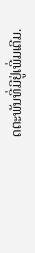ດຕະພັນທີ່ມີຢູ່ເພີ່ມເຕີມ.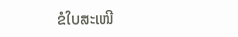ຂໍໃບສະເໜີ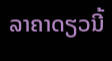ລາຄາດຽວນີ້